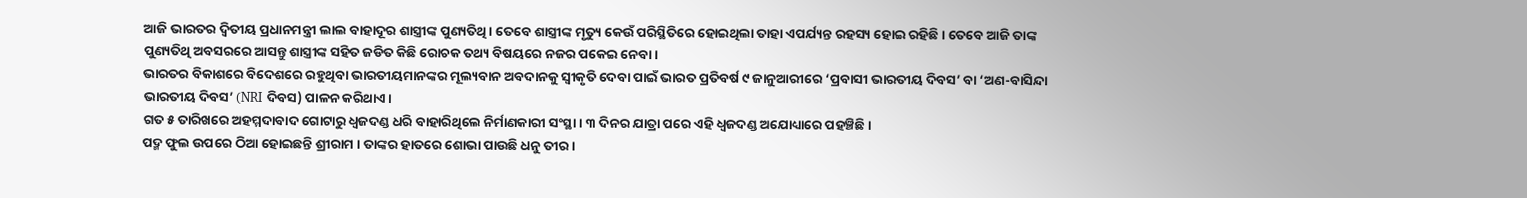ଆଜି ଭାରତର ଦ୍ୱିତୀୟ ପ୍ରଧାନମନ୍ତ୍ରୀ ଲାଲ ବାହାଦୂର ଶାସ୍ତ୍ରୀଙ୍କ ପୁଣ୍ୟତିଥି। ତେବେ ଶାସ୍ତ୍ରୀଙ୍କ ମୃତ୍ୟୁ କେଉଁ ପରିସ୍ଥିତିରେ ହୋଇଥିଲା ତାହା ଏପର୍ଯ୍ୟନ୍ତ ରହସ୍ୟ ହୋଇ ରହିଛି। ତେବେ ଆଜି ତାଙ୍କ ପୁଣ୍ୟତିଥି ଅବସରରେ ଆସନ୍ତୁ ଶାସ୍ତ୍ରୀଙ୍କ ସହିତ ଜଡିତ କିଛି ରୋଚକ ତଥ୍ୟ ବିଷୟରେ ନଜର ପକେଇ ନେବା।
ଭାରତର ବିକାଶରେ ବିଦେଶରେ ରହୁଥିବା ଭାରତୀୟମାନଙ୍କର ମୂଲ୍ୟବାନ ଅବଦାନକୁ ସ୍ୱୀକୃତି ଦେବା ପାଇଁ ଭାରତ ପ୍ରତିବର୍ଷ ୯ ଜାନୁଆରୀରେ ‘ପ୍ରବାସୀ ଭାରତୀୟ ଦିବସ’ ବା ‘ଅଣ-ବାସିନ୍ଦା ଭାରତୀୟ ଦିବସ’ (NRI ଦିବସ) ପାଳନ କରିଥାଏ।
ଗତ ୫ ତାରିଖରେ ଅହମ୍ମଦାବାଦ ଗୋଟାରୁ ଧ୍ୱଜଦଣ୍ଡ ଧରି ବାହାରିଥିଲେ ନିର୍ମାଣକାରୀ ସଂସ୍ଥା। ୩ ଦିନର ଯାତ୍ରା ପରେ ଏହି ଧ୍ୱଜଦଣ୍ଡ ଅଯୋଧ୍ୟାରେ ପହଞ୍ଚିଛି।
ପଦ୍ମ ଫୁଲ ଉପରେ ଠିଆ ହୋଇଛନ୍ତି ଶ୍ରୀରାମ । ତାଙ୍କର ହାତରେ ଶୋଭା ପାଉଛି ଧନୁ ତୀର ।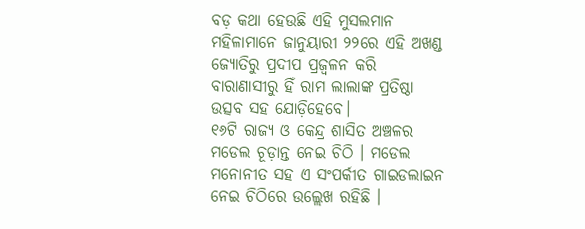ବଡ଼ କଥା ହେଉଛି ଏହି ମୁସଲମାନ ମହିଳାମାନେ ଜାନୁୟାରୀ ୨୨ରେ ଏହି ଅଖଣ୍ଡ ଜ୍ୟୋତିରୁ ପ୍ରଦୀପ ପ୍ରଜ୍ୱଳନ କରି ବାରାଣାସୀରୁ ହିଁ ରାମ ଲାଲାଙ୍କ ପ୍ରତିଷ୍ଠା ଉତ୍ସବ ସହ ଯୋଡ଼ିହେବେ।
୧୬ଟି ରାଜ୍ୟ ଓ କେନ୍ଦ୍ର ଶାସିତ ଅଞ୍ଚଳର ମଡେଲ ଚୂଡ଼ାନ୍ତ ନେଇ ଚିଠି । ମଡେଲ ମନୋନୀତ ସହ ଏ ସଂପର୍କୀତ ଗାଇଡଲାଇନ ନେଇ ଚିଠିରେ ଉଲ୍ଲେଖ ରହିଛି ।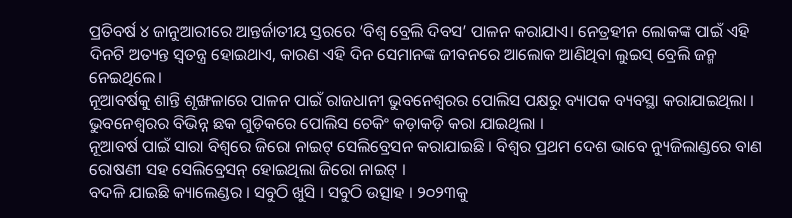ପ୍ରତିବର୍ଷ ୪ ଜାନୁଆରୀରେ ଆନ୍ତର୍ଜାତୀୟ ସ୍ତରରେ ‘ବିଶ୍ୱ ବ୍ରେଲି ଦିବସ’ ପାଳନ କରାଯାଏ। ନେତ୍ରହୀନ ଲୋକଙ୍କ ପାଇଁ ଏହି ଦିନଟି ଅତ୍ୟନ୍ତ ସ୍ୱତନ୍ତ୍ର ହୋଇଥାଏ, କାରଣ ଏହି ଦିନ ସେମାନଙ୍କ ଜୀବନରେ ଆଲୋକ ଆଣିଥିବା ଲୁଇସ୍ ବ୍ରେଲି ଜନ୍ମ ନେଇଥିଲେ।
ନୂଆବର୍ଷକୁ ଶାନ୍ତି ଶୃଙ୍ଖଳାରେ ପାଳନ ପାଇଁ ରାଜଧାନୀ ଭୁବନେଶ୍ୱରର ପୋଲିସ ପକ୍ଷରୁ ବ୍ୟାପକ ବ୍ୟବସ୍ଥା କରାଯାଇଥିଲା । ଭୁବନେଶ୍ୱରର ବିଭିନ୍ନ ଛକ ଗୁଡ଼ିକରେ ପୋଲିସ ଚେକିଂ କଡ଼ାକଡ଼ି କରା ଯାଇଥିଲା ।
ନୂଆବର୍ଷ ପାଇଁ ସାରା ବିଶ୍ୱରେ ଜିରୋ ନାଇଟ୍ ସେଲିବ୍ରେସନ କରାଯାଇଛି । ବିଶ୍ବର ପ୍ରଥମ ଦେଶ ଭାବେ ନ୍ୟୁଜିଲାଣ୍ଡରେ ବାଣ ରୋଷଣୀ ସହ ସେଲିବ୍ରେସନ୍ ହୋଇଥିଲା ଜିରୋ ନାଇଟ୍ ।
ବଦଳି ଯାଇଛି କ୍ୟାଲେଣ୍ଡର । ସବୁଠି ଖୁସି । ସବୁଠି ଉତ୍ସାହ । ୨୦୨୩କୁ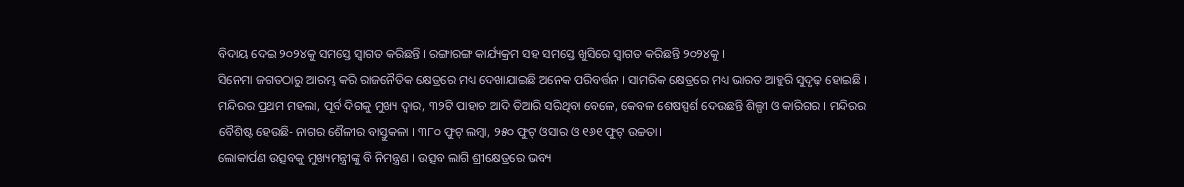ବିଦାୟ ଦେଇ ୨୦୨୪କୁ ସମସ୍ତେ ସ୍ୱାଗତ କରିଛନ୍ତି । ରଙ୍ଗାରଙ୍ଗ କାର୍ଯ୍ୟକ୍ରମ ସହ ସମସ୍ତେ ଖୁସିରେ ସ୍ୱାଗତ କରିଛନ୍ତି ୨୦୨୪କୁ ।
ସିନେମା ଜଗତଠାରୁ ଆରମ୍ଭ କରି ରାଜନୈତିକ କ୍ଷେତ୍ରରେ ମଧ୍ୟ ଦେଖାଯାଇଛି ଅନେକ ପରିବର୍ତ୍ତନ । ସାମରିକ କ୍ଷେତ୍ରରେ ମଧ୍ୟ ଭାରତ ଆହୁରି ସୁଦୃଢ଼ ହୋଇଛି ।
ମନ୍ଦିରର ପ୍ରଥମ ମହଲା, ପୂର୍ବ ଦିଗକୁ ମୁଖ୍ୟ ଦ୍ୱାର, ୩୨ଟି ପାହାଚ ଆଦି ତିଆରି ସରିଥିବା ବେଳେ, କେବଳ ଶେଷସ୍ପର୍ଶ ଦେଉଛନ୍ତି ଶିଲ୍ପୀ ଓ କାରିଗର । ମନ୍ଦିରର ବୈଶିଷ୍ଟ ହେଉଛି- ନାଗର ଶୈଳୀର ବାସ୍ତୁକଳା । ୩୮୦ ଫୁଟ୍ ଲମ୍ବା, ୨୫୦ ଫୁଟ୍ ଓସାର ଓ ୧୬୧ ଫୁଟ୍ ଉଚ୍ଚତା।
ଲୋକାର୍ପଣ ଉତ୍ସବକୁ ମୁଖ୍ୟମନ୍ତ୍ରୀଙ୍କୁ ବି ନିମନ୍ତ୍ରଣ । ଉତ୍ସବ ଲାଗି ଶ୍ରୀକ୍ଷେତ୍ରରେ ଭବ୍ୟ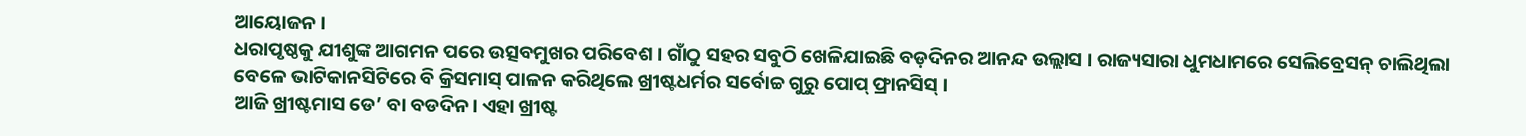ଆୟୋଜନ ।
ଧରାପୃଷ୍ଠକୁ ଯୀଶୁଙ୍କ ଆଗମନ ପରେ ଉତ୍ସବମୁଖର ପରିବେଶ । ଗାଁଠୁ ସହର ସବୁଠି ଖେଳିଯାଇଛି ବଡ଼ଦିନର ଆନନ୍ଦ ଉଲ୍ଲାସ । ରାଜ୍ୟସାରା ଧୁମଧାମରେ ସେଲିବ୍ରେସନ୍ ଚାଲିଥିଲା ବେଳେ ଭାଟିକାନସିଟିରେ ବି କ୍ରିସମାସ୍ ପାଳନ କରିଥିଲେ ଖ୍ରୀଷ୍ଟଧର୍ମର ସର୍ବୋଚ୍ଚ ଗୁରୁ ପୋପ୍ ଫ୍ରାନସିସ୍ ।
ଆଜି ଖ୍ରୀଷ୍ଟମାସ ଡେ’ ବା ବଡଦିନ। ଏହା ଖ୍ରୀଷ୍ଟ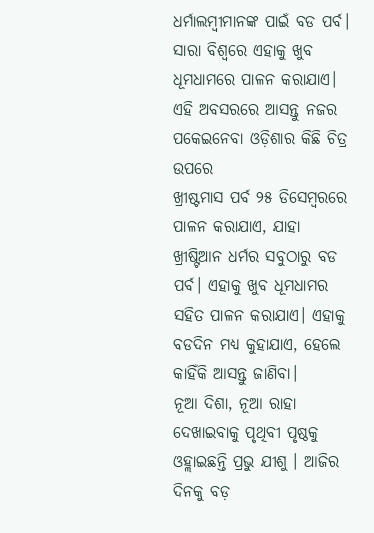ଧର୍ମାଲମ୍ବୀମାନଙ୍କ ପାଇଁ ବଡ ପର୍ବ। ସାରା ବିଶ୍ୱରେ ଏହାକୁ ଖୁବ ଧୂମଧାମରେ ପାଳନ କରାଯାଏ। ଏହି ଅବସରରେ ଆସନ୍ତୁ ନଜର ପକେଇନେବା ଓଡ଼ିଶାର କିଛି ଚିତ୍ର ଉପରେ
ଖ୍ରୀଷ୍ଟମାସ ପର୍ବ ୨୫ ଡିସେମ୍ବରରେ ପାଳନ କରାଯାଏ, ଯାହା ଖ୍ରୀଷ୍ଟିଆନ ଧର୍ମର ସବୁଠାରୁ ବଡ ପର୍ବ। ଏହାକୁ ଖୁବ ଧୂମଧାମର ସହିତ ପାଳନ କରାଯାଏ। ଏହାକୁ ବଡଦିନ ମଧ୍ୟ କୁହାଯାଏ, ହେଲେ କାହିଁକି ଆସନ୍ତୁ ଜାଣିବା।
ନୂଆ ଦିଶା, ନୂଆ ରାହା ଦେଖାଇବାକୁ ପୃଥିବୀ ପୃଷ୍ଠକୁ ଓହ୍ଲାଇଛନ୍ତି ପ୍ରଭୁ ଯୀଶୁ । ଆଜିର ଦିନକୁ ବଡ଼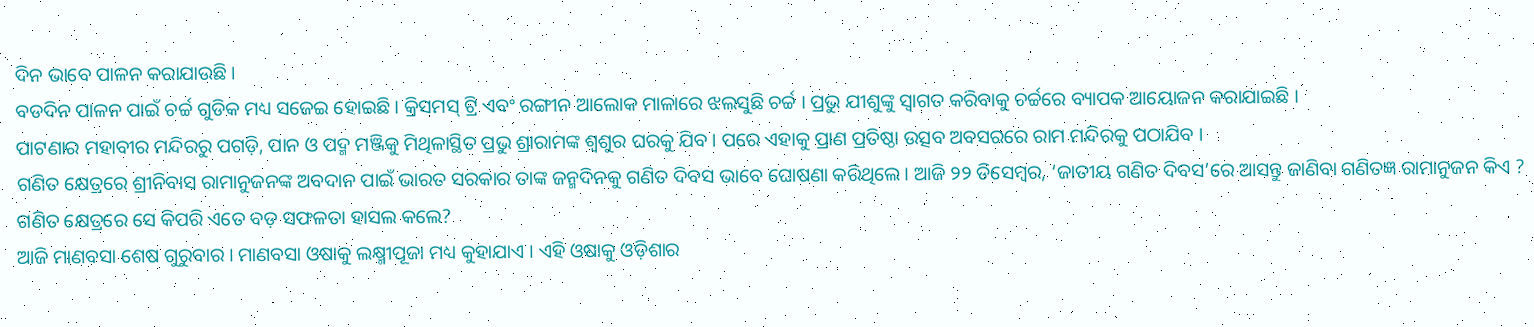ଦିନ ଭାବେ ପାଳନ କରାଯାଉଛି ।
ବଡଦିନ ପାଳନ ପାଇଁ ଚର୍ଚ୍ଚ ଗୁଡିକ ମଧ୍ୟ ସଜେଇ ହୋଇଛି । କ୍ରିସମସ୍ ଟ୍ରି ଏବଂ ରଙ୍ଗୀନ ଆଲୋକ ମାଳାରେ ଝଲସୁଛି ଚର୍ଚ୍ଚ । ପ୍ରଭୁ ଯୀଶୁଙ୍କୁ ସ୍ୱାଗତ କରିବାକୁ ଚର୍ଚ୍ଚରେ ବ୍ୟାପକ ଆୟୋଜନ କରାଯାଇଛି ।
ପାଟଣାର ମହାବୀର ମନ୍ଦିରରୁ ପଗଡ଼ି, ପାନ ଓ ପଦ୍ମ ମଞ୍ଜିକୁ ମିଥିଳାସ୍ଥିତ ପ୍ରଭୁ ଶ୍ରାରାମଙ୍କ ଶ୍ୱଶୁର ଘରକୁ ଯିବ । ପରେ ଏହାକୁ ପ୍ରାଣ ପ୍ରତିଷ୍ଠା ଉତ୍ସବ ଅବସରରେ ରାମ ମନ୍ଦିରକୁ ପଠାଯିବ ।
ଗଣିତ କ୍ଷେତ୍ରରେ ଶ୍ରୀନିବାସ ରାମାନୁଜନଙ୍କ ଅବଦାନ ପାଇଁ ଭାରତ ସରକାର ତାଙ୍କ ଜନ୍ମଦିନକୁ ଗଣିତ ଦିବସ ଭାବେ ଘୋଷଣା କରିଥିଲେ। ଆଜି ୨୨ ଡିସେମ୍ବର, ‘ଜାତୀୟ ଗଣିତ ଦିବସ’ରେ ଆସନ୍ତୁ ଜାଣିବା ଗଣିତଜ୍ଞ ରାମାନୁଜନ କିଏ ? ଗଣିତ କ୍ଷେତ୍ରରେ ସେ କିପରି ଏତେ ବଡ଼ ସଫଳତା ହାସଲ କଲେ?
ଆଜି ମାଣବସା ଶେଷ ଗୁରୁବାର । ମାଣବସା ଓଷାକୁ ଲକ୍ଷ୍ମୀପୂଜା ମଧ୍ୟ କୁହାଯାଏ । ଏହି ଓଷାକୁ ଓଡ଼ିଶାର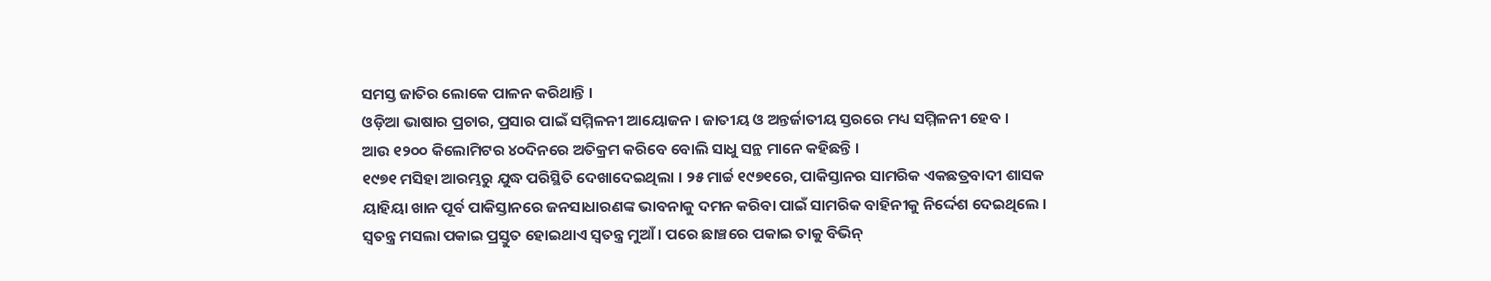ସମସ୍ତ ଜାତିର ଲୋକେ ପାଳନ କରିଥାନ୍ତି ।
ଓଡ଼ିଆ ଭାଷାର ପ୍ରଚାର, ପ୍ରସାର ପାଇଁ ସମ୍ମିଳନୀ ଆୟୋଜନ । ଜାତୀୟ ଓ ଅନ୍ତର୍ଜାତୀୟ ସ୍ତରରେ ମଧ୍ୟ ସମ୍ମିଳନୀ ହେବ ।
ଆଉ ୧୨୦୦ କିଲୋମିଟର ୪୦ଦିନରେ ଅତିକ୍ରମ କରିବେ ବୋଲି ସାଧୁ ସନ୍ଥ ମାନେ କହିଛନ୍ତି ।
୧୯୭୧ ମସିହା ଆରମ୍ଭରୁ ଯୁଦ୍ଧ ପରିସ୍ଥିତି ଦେଖାଦେଇଥିଲା । ୨୫ ମାର୍ଚ୍ଚ ୧୯୭୧ରେ, ପାକିସ୍ତାନର ସାମରିକ ଏକଛତ୍ରବାଦୀ ଶାସକ ୟାହିୟା ଖାନ ପୂର୍ବ ପାକିସ୍ତାନରେ ଜନସାଧାରଣଙ୍କ ଭାବନାକୁ ଦମନ କରିବା ପାଇଁ ସାମରିକ ବାହିନୀକୁ ନିର୍ଦ୍ଦେଶ ଦେଇଥିଲେ ।
ସ୍ୱତନ୍ତ୍ର ମସଲା ପକାଇ ପ୍ରସ୍ତୁତ ହୋଇଥାଏ ସ୍ୱତନ୍ତ୍ର ମୁଆଁ । ପରେ ଛାଞ୍ଚରେ ପକାଇ ତାକୁ ବିଭିନ୍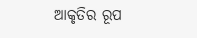ଆକୃତିର ରୂପ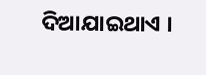ଦିଆଯାଇଥାଏ ।